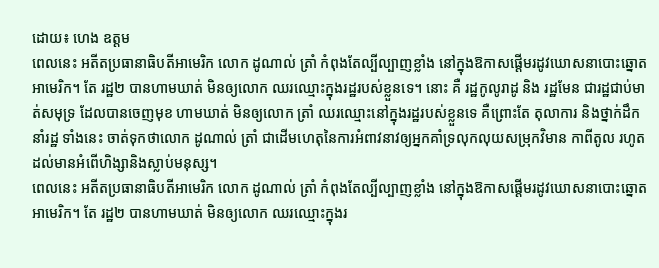ដោយ៖ ហេង ឧត្តម
ពេលនេះ អតីតប្រធានាធិបតីអាមេរិក លោក ដូណាល់ ត្រាំ កំពុងតែល្បីល្បាញខ្លាំង នៅក្នុងឱកាសផ្តើមរដូវឃោសនាបោះឆ្នោតអាមេរិក។ តែ រដ្ឋ២ បានហាមឃាត់ មិនឲ្យលោក ឈរឈ្មោះក្នុងរដ្ឋរបស់ខ្លួនទេ។ នោះ គឺ រដ្ឋកូលូរាដូ និង រដ្ឋមែន ជារដ្ឋជាប់មាត់សមុទ្រ ដែលបានចេញមុខ ហាមឃាត់ មិនឲ្យលោក ត្រាំ ឈរឈ្មោះនៅក្នុងរដ្ឋរបស់ខ្លួនទេ គឺព្រោះតែ តុលាការ និងថ្នាក់ដឹកនាំរដ្ឋ ទាំងនេះ ចាត់ទុកថាលោក ដូណាល់ ត្រាំ ជាដើមហេតុនៃការអំពាវនាវឲ្យអ្នកគាំទ្រលុកលុយសម្រុកវិមាន កាពីតូល រហូតដល់មានអំពើហិង្សានិងស្លាប់មនុស្ស។
ពេលនេះ អតីតប្រធានាធិបតីអាមេរិក លោក ដូណាល់ ត្រាំ កំពុងតែល្បីល្បាញខ្លាំង នៅក្នុងឱកាសផ្តើមរដូវឃោសនាបោះឆ្នោតអាមេរិក។ តែ រដ្ឋ២ បានហាមឃាត់ មិនឲ្យលោក ឈរឈ្មោះក្នុងរ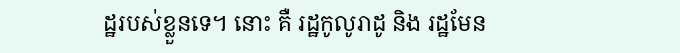ដ្ឋរបស់ខ្លួនទេ។ នោះ គឺ រដ្ឋកូលូរាដូ និង រដ្ឋមែន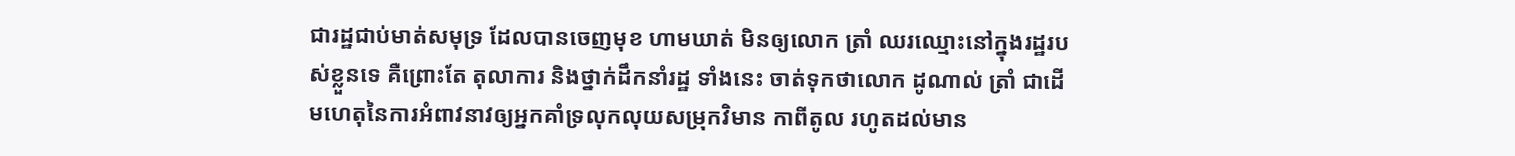ជារដ្ឋជាប់មាត់សមុទ្រ ដែលបានចេញមុខ ហាមឃាត់ មិនឲ្យលោក ត្រាំ ឈរឈ្មោះនៅក្នុងរដ្ឋរបស់ខ្លួនទេ គឺព្រោះតែ តុលាការ និងថ្នាក់ដឹកនាំរដ្ឋ ទាំងនេះ ចាត់ទុកថាលោក ដូណាល់ ត្រាំ ជាដើមហេតុនៃការអំពាវនាវឲ្យអ្នកគាំទ្រលុកលុយសម្រុកវិមាន កាពីតូល រហូតដល់មាន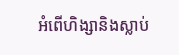អំពើហិង្សានិងស្លាប់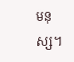មនុស្ស។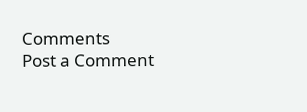Comments
Post a Comment